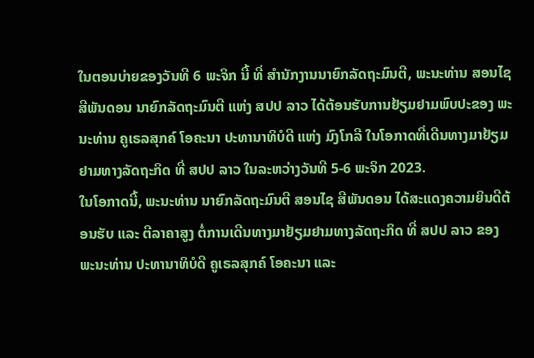ໃນຕອນບ່າຍຂອງວັນທີ 6 ພະຈິກ ນີ້ ທີ່ ສໍານັກງານນາຍົກລັດຖະມົນຕີ, ພະນະທ່ານ ສອນໄຊ
ສີພັນດອນ ນາຍົກລັດຖະມົນຕີ ແຫ່ງ ສປປ ລາວ ໄດ້ຕ້ອນຮັບການຢ້ຽມຢາມພົບປະຂອງ ພະນະທ່ານ ຄູເຣລສຸກຄ໌ ໂອຄະນາ ປະທານາທິບໍດີ ແຫ່ງ ມົງໂກລີ ໃນໂອກາດທີ່ເດີນທາງມາຢ້ຽມຢາມທາງລັດຖະກິດ ທີ່ ສປປ ລາວ ໃນລະຫວ່າງວັນທີ 5-6 ພະຈິກ 2023.
ໃນໂອກາດນີ້, ພະນະທ່ານ ນາຍົກລັດຖະມົນຕີ ສອນໄຊ ສີພັນດອນ ໄດ້ສະແດງຄວາມຍິນດີຕ້ອນຮັບ ແລະ ຕີລາຄາສູງ ຕໍ່ການເດີນທາງມາຢ້ຽມຢາມທາງລັດຖະກິດ ທີ່ ສປປ ລາວ ຂອງ ພະນະທ່ານ ປະທານາທິບໍດີ ຄູເຣລສຸກຄ໌ ໂອຄະນາ ແລະ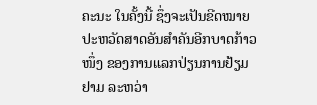ຄະນະ ໃນຄັ້ງນີ້ ຊຶ່ງຈະເປັນຂີດໝາຍປະຫວັດສາດອັນສໍາຄັນອີກບາດກ້າວໜຶ່ງ ຂອງການແລກປ່ຽນການຢ້ຽມຢາມ ລະຫວ່າ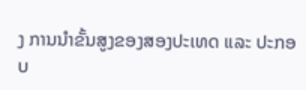ງ ການນໍາຂັ້ນສູງຂອງສອງປະເທດ ແລະ ປະກອບ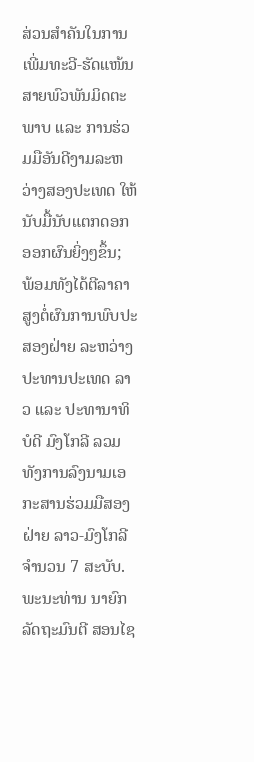ສ່ວນສໍາຄັນໃນການເພີ່ມທະວີ-ຮັດແໜ້ນສາຍພົວພັນມິດຕະພາບ ແລະ ການຮ່ວມມືອັນດີງາມລະຫວ່າງສອງປະເທດ ໃຫ້ນັບມື້ນັບແຕກດອກອອກຜົນຍິ່ງໆຂຶ້ນ; ພ້ອມທັງໄດ້ຕີລາຄາສູງຕໍ່ຜົນການພົບປະສອງຝ່າຍ ລະຫວ່າງ ປະທານປະເທດ ລາວ ແລະ ປະທານາທິບໍດີ ມົງໂກລີ ລວມທັງການລົງນາມເອກະສານຮ່ວມມືສອງຝ່າຍ ລາວ-ມົງໂກລີ ຈໍານວນ 7 ສະບັບ. ພະນະທ່ານ ນາຍົກລັດຖະມົນຕີ ສອນໄຊ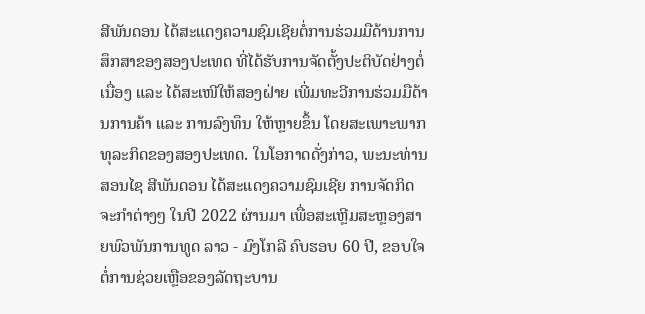ສີພັນດອນ ໄດ້ສະແດງຄວາມຊົມເຊີຍຕໍ່ການຮ່ວມມືດ້ານການສຶກສາຂອງສອງປະເທດ ທີ່ໄດ້ຮັບການຈັດຕັ້ງປະຕິບັດຢ່າງຕໍ່ເນື່ອງ ແລະ ໄດ້ສະເໜີໃຫ້ສອງຝ່າຍ ເພີ່ມທະວີການຮ່ວມມືດ້ານການຄ້າ ແລະ ການລົງທຶນ ໃຫ້ຫຼາຍຂຶ້ນ ໂດຍສະເພາະພາກທຸລະກິດຂອງສອງປະເທດ. ໃນໂອກາດດັ່ງກ່າວ, ພະນະທ່ານ ສອນໄຊ ສີພັນດອນ ໄດ້ສະແດງຄວາມຊົມເຊີຍ ການຈັດກິດຈະກໍາຕ່າງໆ ໃນປີ 2022 ຜ່ານມາ ເພື່ອສະເຫຼີມສະຫຼອງສາຍພົວພັນການທູດ ລາວ - ມົງໂກລີ ຄົບຮອບ 60 ປີ, ຂອບໃຈຕໍ່ການຊ່ວຍເຫຼືອຂອງລັດຖະບານ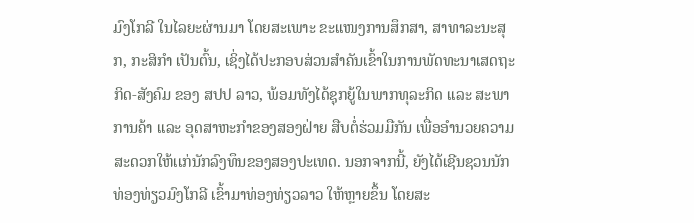ມົງໂກລີ ໃນໄລຍະຜ່ານມາ ໂດຍສະເພາະ ຂະເເໜງການສຶກສາ, ສາທາລະນະສຸກ, ກະສິກໍາ ເປັນຕົ້ນ, ເຊິ່ງໄດ້ປະກອບສ່ວນສໍາຄັນເຂົ້າໃນການພັດທະນາເສດຖະກິດ-ສັງຄົມ ຂອງ ສປປ ລາວ, ພ້ອມທັງໄດ້ຊຸກຍູ້ໃນພາກທຸລະກິດ ເເລະ ສະພາການຄ້າ ເເລະ ອຸດສາຫະກໍາຂອງສອງຝ່າຍ ສືບຕໍ່ຮ່ວມມືກັນ ເພື່ອອໍານວຍຄວາມສະດວກໃຫ້ເເກ່ນັກລົງທຶນຂອງສອງປະເທດ. ນອກຈາກນີ້, ຍັງໄດ້ເຊີນຊວນນັກທ່ອງທ່ຽວມົງໂກລີ ເຂົ້າມາທ່ອງທ່ຽວລາວ ໃຫ້ຫຼາຍຂຶ້ນ ໂດຍສະ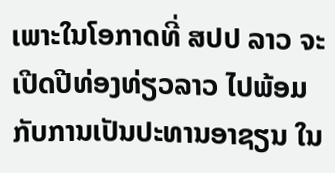ເພາະໃນໂອກາດທີ່ ສປປ ລາວ ຈະເປີດປີທ່ອງທ່ຽວລາວ ໄປພ້ອມກັບການເປັນປະທານອາຊຽນ ໃນ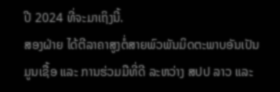ປີ 2024 ທີ່ຈະມາເຖິງນີ້.
ສອງຝ່າຍ ໄດ້ຕີລາຄາສູງຕໍ່ສາຍພົວພັນມິດຕະພາບອັນເປັນມູນເຊື້ອ ແລະ ການຮ່ວມມືທີ່ດີ ລະຫວ່າງ ສປປ ລາວ ແລະ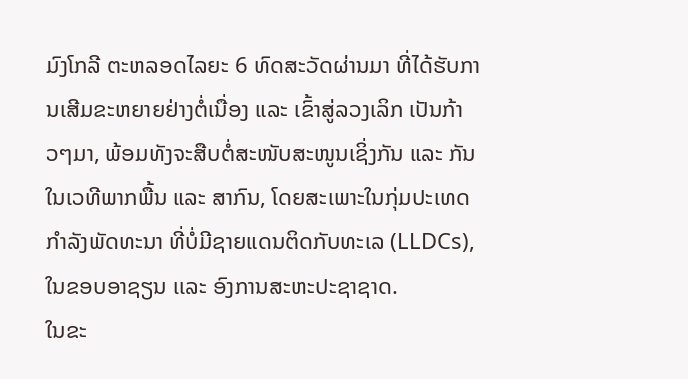ມົງໂກລີ ຕະຫລອດໄລຍະ 6 ທົດສະວັດຜ່ານມາ ທີ່ໄດ້ຮັບການເສີມຂະຫຍາຍຢ່າງຕໍ່ເນື່ອງ ແລະ ເຂົ້າສູ່ລວງເລິກ ເປັນກ້າວໆມາ, ພ້ອມທັງຈະສືບຕໍ່ສະໜັບສະໜູນເຊິ່ງກັນ ແລະ ກັນ ໃນເວທີພາກພື້ນ ແລະ ສາກົນ, ໂດຍສະເພາະໃນກຸ່ມປະເທດກໍາລັງພັດທະນາ ທີ່ບໍ່ມີຊາຍແດນຕິດກັບທະເລ (LLDCs), ໃນຂອບອາຊຽນ ເເລະ ອົງການສະຫະປະຊາຊາດ.
ໃນຂະ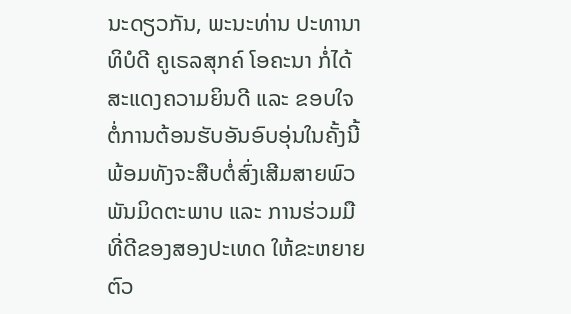ນະດຽວກັນ, ພະນະທ່ານ ປະທານາທິບໍດີ ຄູເຣລສຸກຄ໌ ໂອຄະນາ ກໍ່ໄດ້ສະແດງຄວາມຍິນດີ ແລະ ຂອບໃຈຕໍ່ການຕ້ອນຮັບອັນອົບອຸ່ນໃນຄັ້ງນີ້ ພ້ອມທັງຈະສືບຕໍ່ສົ່ງເສີມສາຍພົວພັນມິດຕະພາບ ແລະ ການຮ່ວມມືທີ່ດີຂອງສອງປະເທດ ໃຫ້ຂະຫຍາຍຕົວ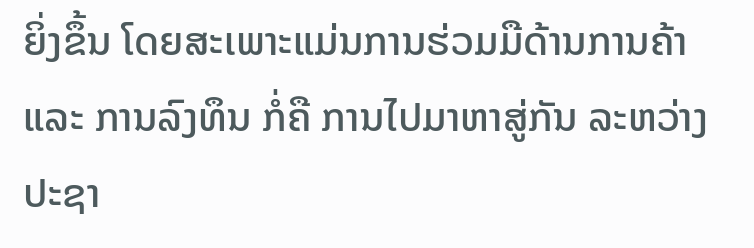ຍິ່ງຂຶ້ນ ໂດຍສະເພາະແມ່ນການຮ່ວມມືດ້ານການຄ້າ ແລະ ການລົງທຶນ ກໍ່ຄື ການໄປມາຫາສູ່ກັນ ລະຫວ່າງ ປະຊາ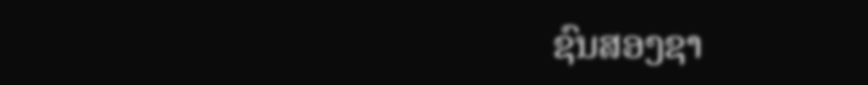ຊົນສອງຊາ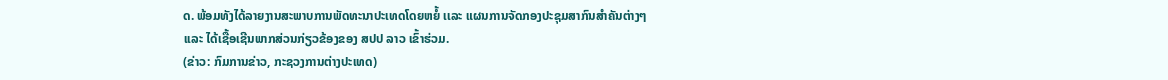ດ. ພ້ອມທັງໄດ້ລາຍງານສະພາບການພັດທະນາປະເທດໂດຍຫຍໍ້ ເເລະ ແຜນການຈັດກອງປະຊຸມສາກົນສໍາຄັນຕ່າງໆ ເເລະ ໄດ້ເຊື້ອເຊີນພາກສ່ວນກ່ຽວຂ້ອງຂອງ ສປປ ລາວ ເຂົ້າຮ່ວມ.
(ຂ່າວ: ກົມການຂ່າວ, ກະຊວງການຕ່າງປະເທດ)